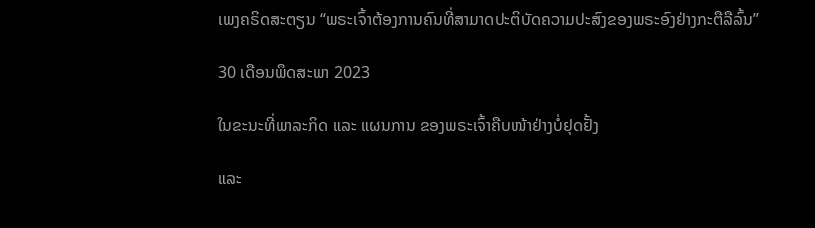ເພງຄຣິດສະຕຽນ “ພຣະເຈົ້າຕ້ອງການຄົນທີ່ສາມາດປະຕິບັດຄວາມປະສົງຂອງພຣະອົງຢ່າງກະຕືລືລົ້ນ”

30 ເດືອນພຶດສະພາ 2023

ໃນຂະນະທີ່ພາລະກິດ ແລະ ແຜນການ ຂອງພຣະເຈົ້າຄືບໜ້າຢ່າງບໍ່ຢຸດຢັ້ງ

ແລະ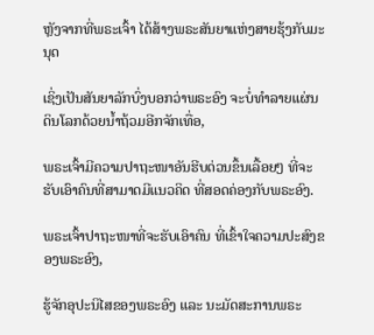ຫຼັງຈາກທີ່ພຣະເຈົ້າ ໄດ້ສ້າງພຣະສັນຍາແຫ່ງສາຍຮຸ້ງກັບມະນຸດ

ເຊິ່ງເປັນສັນຍາລັກບົ່ງບອກວ່າພຣະອົງ ຈະບໍ່ທຳລາຍແຜ່ນດິນໂລກດ້ວຍນໍ້າຖ້ວມອີກຈັກເທື່ອ,

ພຣະເຈົ້າມີຄວາມປາຖະໜາອັນຮີບດ່ວນຂຶ້ນເລື້ອຍໆ ທີ່ຈະຮັບເອົາຄົນທີ່ສາມາດມີແນວຄິດ ທີ່ສອດຄ່ອງກັບພຣະອົງ.

ພຣະເຈົ້າປາຖະໜາທີ່ຈະຮັບເອົາຄົນ ທີ່ເຂົ້າໃຈຄວາມປະສົງຂອງພຣະອົງ,

ຮູ້ຈັກອຸປະນິໄສຂອງພຣະອົງ ແລະ ນະມັດສະການພຣະ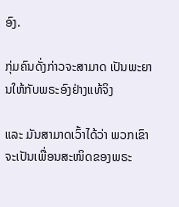ອົງ.

ກຸ່ມຄົນດັ່ງກ່າວຈະສາມາດ ເປັນພະຍານໃຫ້ກັບພຣະອົງຢ່າງແທ້ຈິງ

ແລະ ມັນສາມາດເວົ້າໄດ້ວ່າ ພວກເຂົາຈະເປັນເພື່ອນສະໜິດຂອງພຣະ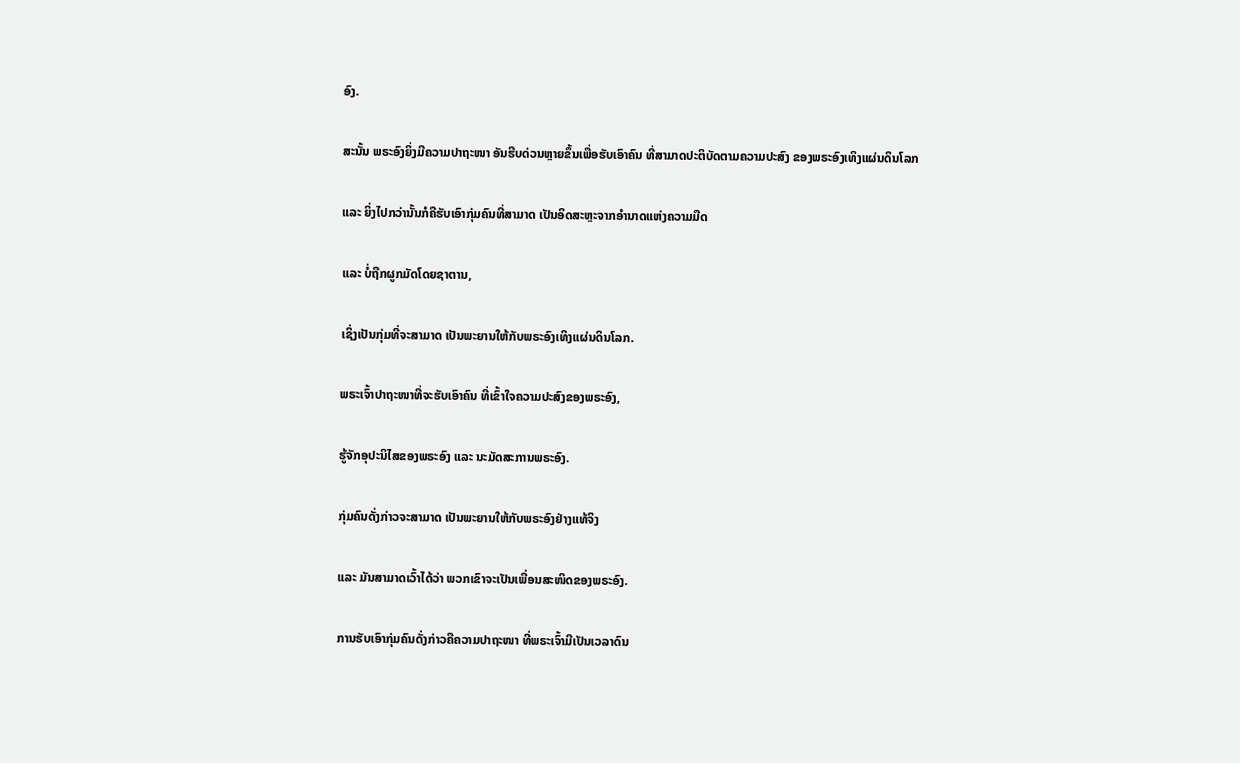ອົງ.

ສະນັ້ນ ພຣະອົງຍິ່ງມີຄວາມປາຖະໜາ ອັນຮີບດ່ວນຫຼາຍຂຶ້ນເພື່ອຮັບເອົາຄົນ ທີ່ສາມາດປະຕິບັດຕາມຄວາມປະສົງ ຂອງພຣະອົງເທິງແຜ່ນດິນໂລກ

ແລະ ຍິ່ງໄປກວ່ານັ້ນກໍຄືຮັບເອົາກຸ່ມຄົນທີ່ສາມາດ ເປັນອິດສະຫຼະຈາກອໍານາດແຫ່ງຄວາມມືດ

ແລະ ບໍ່ຖືກຜູກມັດໂດຍຊາຕານ,

ເຊິ່ງເປັນກຸ່ມທີ່ຈະສາມາດ ເປັນພະຍານໃຫ້ກັບພຣະອົງເທິງແຜ່ນດິນໂລກ.

ພຣະເຈົ້າປາຖະໜາທີ່ຈະຮັບເອົາຄົນ ທີ່ເຂົ້າໃຈຄວາມປະສົງຂອງພຣະອົງ,

ຮູ້ຈັກອຸປະນິໄສຂອງພຣະອົງ ແລະ ນະມັດສະການພຣະອົງ.

ກຸ່ມຄົນດັ່ງກ່າວຈະສາມາດ ເປັນພະຍານໃຫ້ກັບພຣະອົງຢ່າງແທ້ຈິງ

ແລະ ມັນສາມາດເວົ້າໄດ້ວ່າ ພວກເຂົາຈະເປັນເພື່ອນສະໜິດຂອງພຣະອົງ.

ການຮັບເອົາກຸ່ມຄົນດັ່ງກ່າວຄືຄວາມປາຖະໜາ ທີ່ພຣະເຈົ້າມີເປັນເວລາດົນ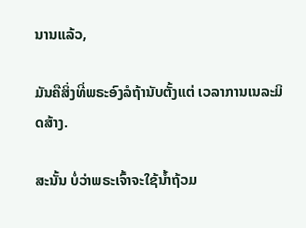ນານແລ້ວ,

ມັນຄືສິ່ງທີ່ພຣະອົງລໍຖ້ານັບຕັ້ງແຕ່ ເວລາການເນລະມິດສ້າງ.

ສະນັ້ນ ບໍ່ວ່າພຣະເຈົ້າຈະໃຊ້ນໍ້າຖ້ວມ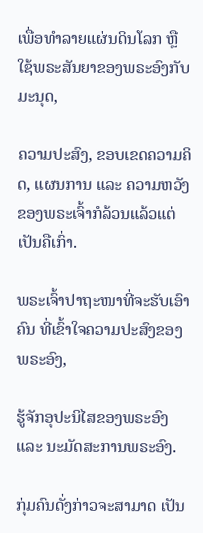ເພື່ອທຳລາຍແຜ່ນດິນໂລກ ຫຼື ໃຊ້ພຣະສັນຍາຂອງພຣະອົງກັບມະນຸດ,

ຄວາມປະສົງ, ຂອບເຂດຄວາມຄິດ, ແຜນການ ແລະ ຄວາມຫວັງ ຂອງພຣະເຈົ້າກໍລ້ວນແລ້ວແຕ່ເປັນຄືເກົ່າ.

ພຣະເຈົ້າປາຖະໜາທີ່ຈະຮັບເອົາຄົນ ທີ່ເຂົ້າໃຈຄວາມປະສົງຂອງພຣະອົງ,

ຮູ້ຈັກອຸປະນິໄສຂອງພຣະອົງ ແລະ ນະມັດສະການພຣະອົງ.

ກຸ່ມຄົນດັ່ງກ່າວຈະສາມາດ ເປັນ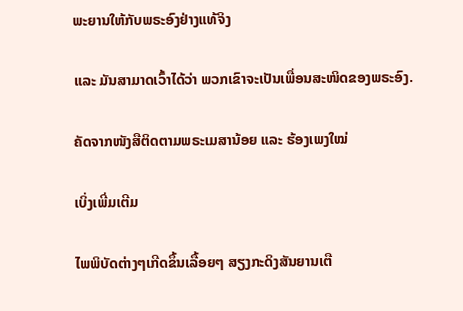ພະຍານໃຫ້ກັບພຣະອົງຢ່າງແທ້ຈິງ

ແລະ ມັນສາມາດເວົ້າໄດ້ວ່າ ພວກເຂົາຈະເປັນເພື່ອນສະໜິດຂອງພຣະອົງ.

ຄັດຈາກໜັງສືຕິດຕາມພຣະເມສານ້ອຍ ແລະ ຮ້ອງເພງໃໝ່

ເບິ່ງເພີ່ມເຕີມ

ໄພພິບັດຕ່າງໆເກີດຂຶ້ນເລື້ອຍໆ ສຽງກະດິງສັນຍານເຕື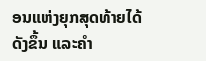ອນແຫ່ງຍຸກສຸດທ້າຍໄດ້ດັງຂຶ້ນ ແລະຄໍາ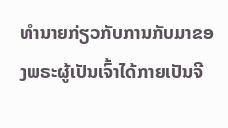ທໍານາຍກ່ຽວກັບການກັບມາຂອງພຣະຜູ້ເປັນເຈົ້າໄດ້ກາຍເປັນຈີ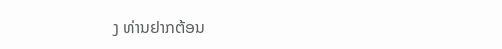ງ ທ່ານຢາກຕ້ອນ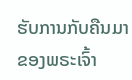ຮັບການກັບຄືນມາຂອງພຣະເຈົ້າ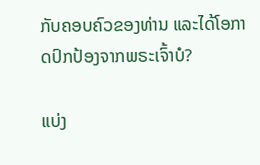ກັບຄອບຄົວຂອງທ່ານ ແລະໄດ້ໂອກາດປົກປ້ອງຈາກພຣະເຈົ້າບໍ?

ແບ່ງ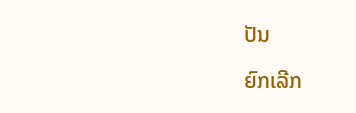ປັນ

ຍົກເລີກ